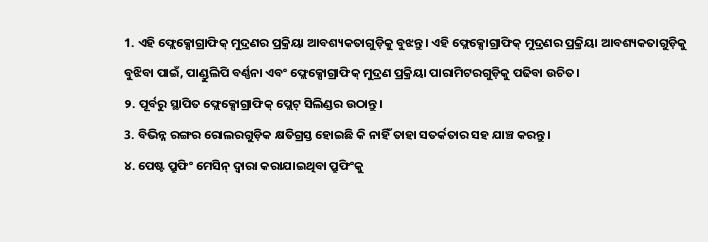1. ଏହି ଫ୍ଲେକ୍ସୋଗ୍ରାଫିକ୍ ମୁଦ୍ରଣର ପ୍ରକ୍ରିୟା ଆବଶ୍ୟକତାଗୁଡ଼ିକୁ ବୁଝନ୍ତୁ। ଏହି ଫ୍ଲେକ୍ସୋଗ୍ରାଫିକ୍ ମୁଦ୍ରଣର ପ୍ରକ୍ରିୟା ଆବଶ୍ୟକତାଗୁଡ଼ିକୁ ବୁଝିବା ପାଇଁ, ପାଣ୍ଡୁଲିପି ବର୍ଣ୍ଣନା ଏବଂ ଫ୍ଲେକ୍ସୋଗ୍ରାଫିକ୍ ମୁଦ୍ରଣ ପ୍ରକ୍ରିୟା ପାରାମିଟରଗୁଡ଼ିକୁ ପଢିବା ଉଚିତ।
୨. ପୂର୍ବରୁ ସ୍ଥାପିତ ଫ୍ଲେକ୍ସୋଗ୍ରାଫିକ୍ ପ୍ଲେଟ୍ ସିଲିଣ୍ଡର ଉଠାନ୍ତୁ।
3. ବିଭିନ୍ନ ରଙ୍ଗର ରୋଲରଗୁଡ଼ିକ କ୍ଷତିଗ୍ରସ୍ତ ହୋଇଛି କି ନାହିଁ ତାହା ସତର୍କତାର ସହ ଯାଞ୍ଚ କରନ୍ତୁ।
୪. ପେଷ୍ଟ ପ୍ରୁଫିଂ ମେସିନ୍ ଦ୍ୱାରା କରାଯାଇଥିବା ପ୍ରୁଫିଂକୁ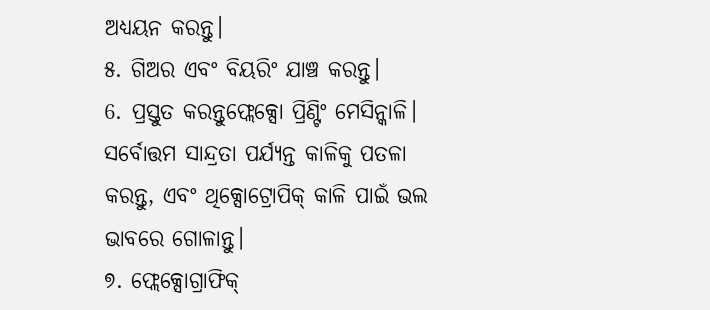ଅଧ୍ୟୟନ କରନ୍ତୁ।
୫. ଗିଅର ଏବଂ ବିୟରିଂ ଯାଞ୍ଚ କରନ୍ତୁ।
6. ପ୍ରସ୍ତୁତ କରନ୍ତୁଫ୍ଲେକ୍ସୋ ପ୍ରିଣ୍ଟିଂ ମେସିନ୍କାଳି। ସର୍ବୋତ୍ତମ ସାନ୍ଦ୍ରତା ପର୍ଯ୍ୟନ୍ତ କାଳିକୁ ପତଳା କରନ୍ତୁ, ଏବଂ ଥିକ୍ସୋଟ୍ରୋପିକ୍ କାଳି ପାଇଁ ଭଲ ଭାବରେ ଗୋଳାନ୍ତୁ।
୭. ଫ୍ଲେକ୍ସୋଗ୍ରାଫିକ୍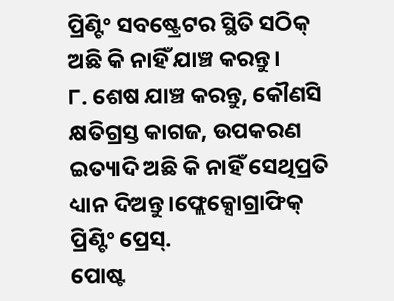ପ୍ରିଣ୍ଟିଂ ସବଷ୍ଟ୍ରେଟର ସ୍ଥିତି ସଠିକ୍ ଅଛି କି ନାହିଁ ଯାଞ୍ଚ କରନ୍ତୁ।
୮. ଶେଷ ଯାଞ୍ଚ କରନ୍ତୁ, କୌଣସି କ୍ଷତିଗ୍ରସ୍ତ କାଗଜ, ଉପକରଣ ଇତ୍ୟାଦି ଅଛି କି ନାହିଁ ସେଥିପ୍ରତି ଧ୍ୟାନ ଦିଅନ୍ତୁ।ଫ୍ଲେକ୍ସୋଗ୍ରାଫିକ୍ ପ୍ରିଣ୍ଟିଂ ପ୍ରେସ୍.
ପୋଷ୍ଟ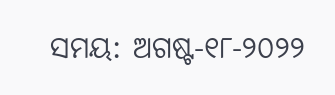ସମୟ: ଅଗଷ୍ଟ-୧୮-୨୦୨୨